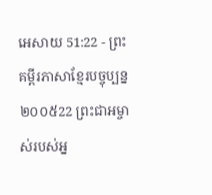អេសាយ 51:22 - ព្រះគម្ពីរភាសាខ្មែរបច្ចុប្បន្ន ២០០៥22 ព្រះជាអម្ចាស់របស់អ្ន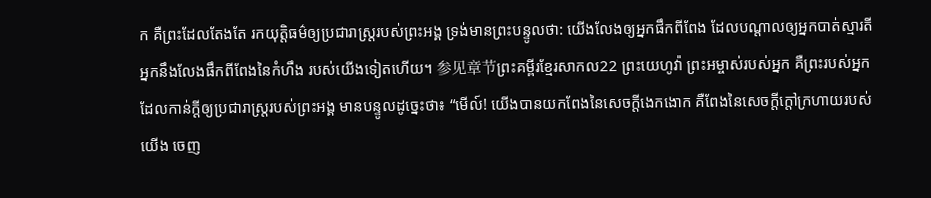ក គឺព្រះដែលតែងតែ រកយុត្តិធម៌ឲ្យប្រជារាស្ត្ររបស់ព្រះអង្គ ទ្រង់មានព្រះបន្ទូលថា: យើងលែងឲ្យអ្នកផឹកពីពែង ដែលបណ្ដាលឲ្យអ្នកបាត់ស្មារតី អ្នកនឹងលែងផឹកពីពែងនៃកំហឹង របស់យើងទៀតហើយ។ 参见章节ព្រះគម្ពីរខ្មែរសាកល22 ព្រះយេហូវ៉ា ព្រះអម្ចាស់របស់អ្នក គឺព្រះរបស់អ្នក ដែលកាន់ក្ដីឲ្យប្រជារាស្ត្ររបស់ព្រះអង្គ មានបន្ទូលដូច្នេះថា៖ “មើល៍! យើងបានយកពែងនៃសេចក្ដីងេកងោក គឺពែងនៃសេចក្ដីក្ដៅក្រហាយរបស់យើង ចេញ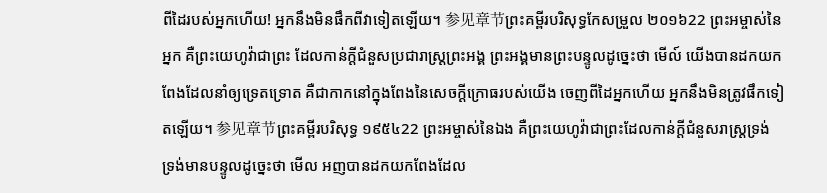ពីដៃរបស់អ្នកហើយ! អ្នកនឹងមិនផឹកពីវាទៀតឡើយ។ 参见章节ព្រះគម្ពីរបរិសុទ្ធកែសម្រួល ២០១៦22 ព្រះអម្ចាស់នៃអ្នក គឺព្រះយេហូវ៉ាជាព្រះ ដែលកាន់ក្តីជំនួសប្រជារាស្ត្រព្រះអង្គ ព្រះអង្គមានព្រះបន្ទូលដូច្នេះថា មើល៍ យើងបានដកយកពែងដែលនាំឲ្យទ្រេតទ្រោត គឺជាកាកនៅក្នុងពែងនៃសេចក្ដីក្រោធរបស់យើង ចេញពីដៃអ្នកហើយ អ្នកនឹងមិនត្រូវផឹកទៀតឡើយ។ 参见章节ព្រះគម្ពីរបរិសុទ្ធ ១៩៥៤22 ព្រះអម្ចាស់នៃឯង គឺព្រះយេហូវ៉ាជាព្រះដែលកាន់ក្តីជំនួសរាស្ត្រទ្រង់ ទ្រង់មានបន្ទូលដូច្នេះថា មើល អញបានដកយកពែងដែល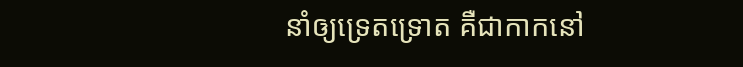នាំឲ្យទ្រេតទ្រោត គឺជាកាកនៅ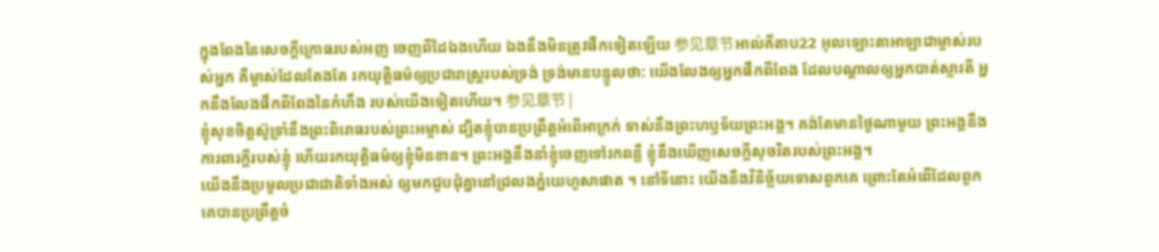ក្នុងពែងនៃសេចក្ដីក្រោធរបស់អញ ចេញពីដៃឯងហើយ ឯងនឹងមិនត្រូវផឹកទៀតឡើយ 参见章节អាល់គីតាប22 អុលឡោះតាអាឡាជាម្ចាស់របស់អ្នក គឺម្ចាស់ដែលតែងតែ រកយុត្តិធម៌ឲ្យប្រជារាស្ត្ររបស់ទ្រង់ ទ្រង់មានបន្ទូលថា: យើងលែងឲ្យអ្នកផឹកពីពែង ដែលបណ្ដាលឲ្យអ្នកបាត់ស្មារតី អ្នកនឹងលែងផឹកពីពែងនៃកំហឹង របស់យើងទៀតហើយ។ 参见章节 |
ខ្ញុំសុខចិត្តស៊ូទ្រាំនឹងព្រះពិរោធរបស់ព្រះអម្ចាស់ ដ្បិតខ្ញុំបានប្រព្រឹត្តអំពើអាក្រក់ ទាស់នឹងព្រះហឫទ័យព្រះអង្គ។ គង់តែមានថ្ងៃណាមួយ ព្រះអង្គនឹងការពារក្ដីរបស់ខ្ញុំ ហើយរកយុត្តិធម៌ឲ្យខ្ញុំមិនខាន។ ព្រះអង្គនឹងនាំខ្ញុំចេញទៅរកពន្លឺ ខ្ញុំនឹងឃើញសេចក្ដីសុចរិតរបស់ព្រះអង្គ។
យើងនឹងប្រមូលប្រជាជាតិទាំងអស់ ឲ្យមកជួបជុំគ្នានៅជ្រលងភ្នំយេហូសាផាត ។ នៅទីនោះ យើងនឹងវិនិច្ឆ័យទោសពួកគេ ព្រោះតែអំពើដែលពួកគេបានប្រព្រឹត្តចំ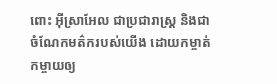ពោះ អ៊ីស្រាអែល ជាប្រជារាស្ត្រ និងជាចំណែកមត៌ករបស់យើង ដោយកម្ចាត់កម្ចាយឲ្យ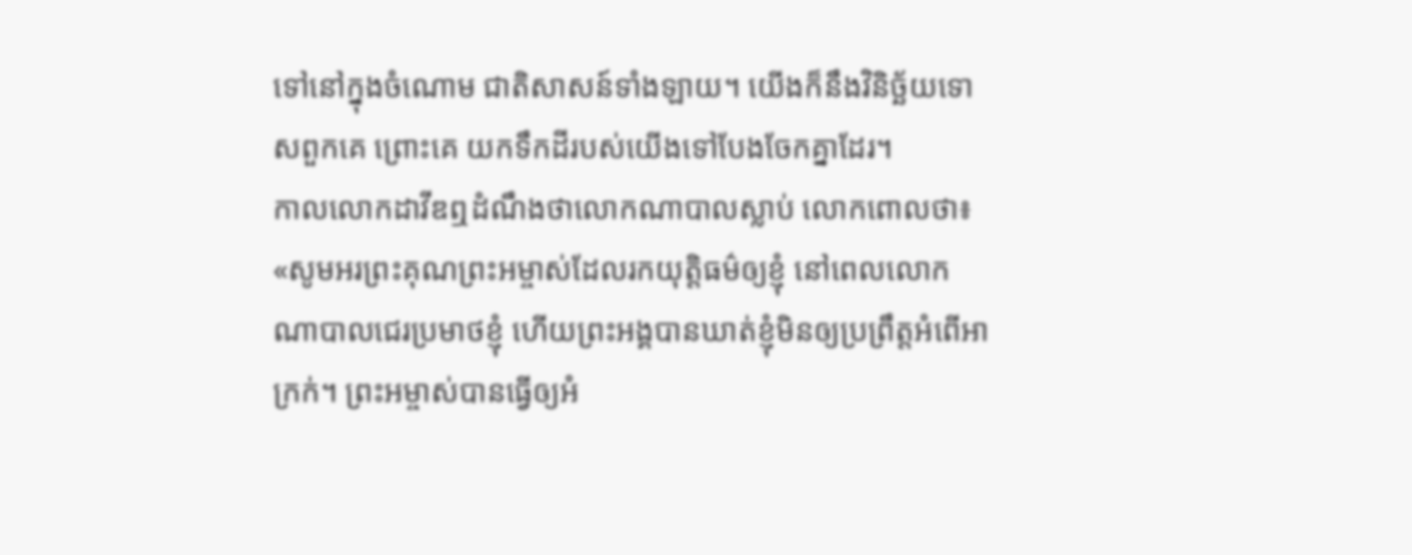ទៅនៅក្នុងចំណោម ជាតិសាសន៍ទាំងឡាយ។ យើងក៏នឹងវិនិច្ឆ័យទោសពួកគេ ព្រោះគេ យកទឹកដីរបស់យើងទៅបែងចែកគ្នាដែរ។
កាលលោកដាវីឌឮដំណឹងថាលោកណាបាលស្លាប់ លោកពោលថា៖ «សូមអរព្រះគុណព្រះអម្ចាស់ដែលរកយុត្តិធម៌ឲ្យខ្ញុំ នៅពេលលោកណាបាលជេរប្រមាថខ្ញុំ ហើយព្រះអង្គបានឃាត់ខ្ញុំមិនឲ្យប្រព្រឹត្តអំពើអាក្រក់។ ព្រះអម្ចាស់បានធ្វើឲ្យអំ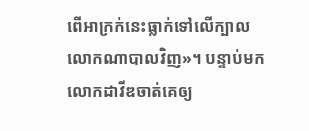ពើអាក្រក់នេះធ្លាក់ទៅលើក្បាលលោកណាបាលវិញ»។ បន្ទាប់មក លោកដាវីឌចាត់គេឲ្យ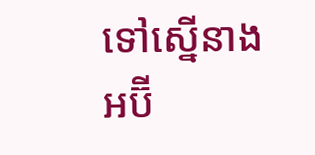ទៅស្នើនាងអប៊ី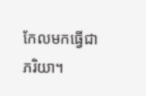កែលមកធ្វើជាភរិយា។